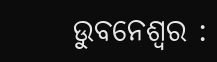ଉୁବନେଶ୍ୱର :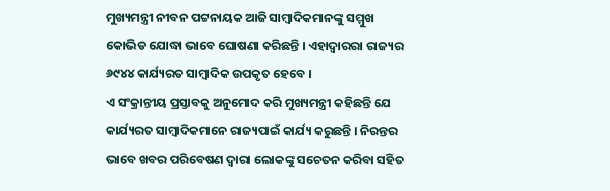ମୁଖ୍ୟମନ୍ତ୍ରୀ ନୀବନ ପଟ୍ଟନାୟକ ଆଜି ସାମ୍ବାଦିକମାନଙ୍କୁ ସମ୍ମୁଖ କୋଭିଡ ଯୋଦ୍ଧା ଭାବେ ଘୋଷଣା କରିଛନ୍ତି । ଏହାଦ୍ୱାରରା ରାଜ୍ୟର ୬୯୪୪ କାର୍ଯ୍ୟରତ ସାମ୍ବାଦିକ ଉପକୃତ ହେବେ ।
ଏ ସଂକ୍ରାନ୍ତୀୟ ପ୍ରସ୍ତାବକୁ ଅନୁମୋଦ କରି ମୁଖ୍ୟମନ୍ତ୍ରୀ କହିଛନ୍ତି ଯେ କାର୍ଯ୍ୟରତ ସାମ୍ବାଦିକମାନେ ରାଜ୍ୟପାଇଁ କାର୍ଯ୍ୟ କରୁଛନ୍ତି । ନିରନ୍ତର ଭାବେ ଖବର ପରିବେଷଣ ଦ୍ୱାରା ଲୋକଙ୍କୁ ସଚେତନ କରିବା ସହିତ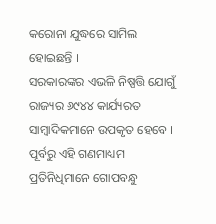କରୋନା ଯୁଦ୍ଧରେ ସାମିଲ ହୋଇଛନ୍ତି ।
ସରକାରଙ୍କର ଏଭଳି ନିଷ୍ପତ୍ତି ଯୋଗୁଁ ରାଜ୍ୟର ୬୯୪୪ କାର୍ଯ୍ୟରତ ସାମ୍ବାଦିକମାନେ ଉପକୃତ ହେବେ । ପୂର୍ବରୁ ଏହି ଗଣମାଧ୍ୟମ ପ୍ରତିନିଧିମାନେ ଗୋପବନ୍ଧୁ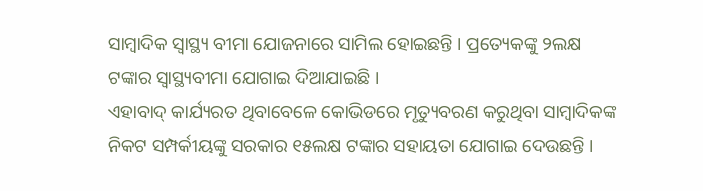ସାମ୍ବାଦିକ ସ୍ୱାସ୍ଥ୍ୟ ବୀମା ଯୋଜନାରେ ସାମିଲ ହୋଇଛନ୍ତି । ପ୍ରତ୍ୟେକଙ୍କୁ ୨ଲକ୍ଷ ଟଙ୍କାର ସ୍ୱାସ୍ଥ୍ୟବୀମା ଯୋଗାଇ ଦିଆଯାଇଛି ।
ଏହାବାଦ୍ କାର୍ଯ୍ୟରତ ଥିବାବେଳେ କୋଭିଡରେ ମୃତ୍ୟୁବରଣ କରୁଥିବା ସାମ୍ବାଦିକଙ୍କ ନିକଟ ସମ୍ପର୍କୀୟଙ୍କୁ ସରକାର ୧୫ଲକ୍ଷ ଟଙ୍କାର ସହାୟତା ଯୋଗାଇ ଦେଉଛନ୍ତି ।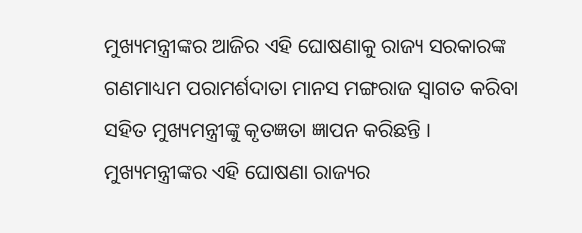ମୁଖ୍ୟମନ୍ତ୍ରୀଙ୍କର ଆଜିର ଏହି ଘୋଷଣାକୁ ରାଜ୍ୟ ସରକାରଙ୍କ ଗଣମାଧ୍ୟମ ପରାମର୍ଶଦାତା ମାନସ ମଙ୍ଗରାଜ ସ୍ୱାଗତ କରିବା ସହିତ ମୁଖ୍ୟମନ୍ତ୍ରୀଙ୍କୁ କୃତଜ୍ଞତା ଜ୍ଞାପନ କରିଛନ୍ତି । ମୁଖ୍ୟମନ୍ତ୍ରୀଙ୍କର ଏହି ଘୋଷଣା ରାଜ୍ୟର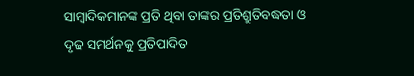ସାମ୍ବାଦିକମାନଙ୍କ ପ୍ରତି ଥିବା ତାଙ୍କର ପ୍ରତିଶ୍ରୁତିବଦ୍ଧତା ଓ ଦୃଢ ସମର୍ଥନକୁ ପ୍ରତିପାଦିତ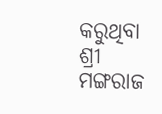କରୁଥିବା ଶ୍ରୀ ମଙ୍ଗରାଜ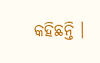କହିଛନ୍ତି ।